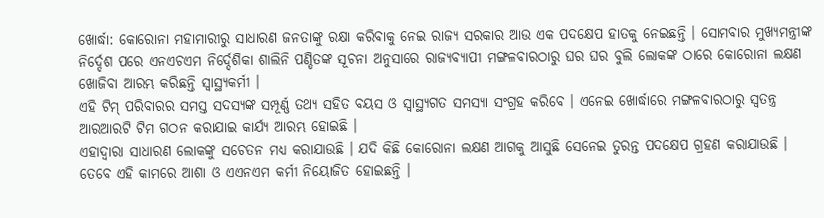ଖୋର୍ଦ୍ଧା: କୋରୋନା ମହାମାରୀରୁ ସାଧାରଣ ଜନତାଙ୍କୁ ରକ୍ଷା କରିବାକୁ ନେଇ ରାଜ୍ୟ ସରକାର ଆଉ ଏକ ପଦକ୍ଷେପ ହାତକୁ ନେଇଛନ୍ତି । ସୋମବାର ମୁଖ୍ୟମନ୍ତ୍ରୀଙ୍କ ନିର୍ଦ୍ଦେଶ ପରେ ଏନଏଚଏମ ନିର୍ଦ୍ଦେଶିକା ଶାଲିନି ପଣ୍ଡିତଙ୍କ ସୂଚନା ଅନୁସାରେ ରାଜ୍ୟବ୍ୟାପୀ ମଙ୍ଗଳବାରଠାରୁ ଘର ଘର ବୁଲି ଲୋକଙ୍କ ଠାରେ କୋରୋନା ଲକ୍ଷଣ ଖୋଜିବା ଆରମ୍ଭ କରିଛନ୍ତି ସ୍ବାସ୍ଥ୍ୟକର୍ମୀ ।
ଏହି ଟିମ୍ ପରିବାରର ସମସ୍ତ ସଦସ୍ୟଙ୍କ ସମ୍ପୂର୍ଣ୍ଣ ତଥ୍ୟ ସହିତ ବୟସ ଓ ସ୍ବାସ୍ଥ୍ୟଗତ ସମସ୍ୟା ସଂଗ୍ରହ କରିବେ । ଏନେଇ ଖୋର୍ଦ୍ଧାରେ ମଙ୍ଗଳବାରଠାରୁ ସ୍ବତନ୍ତ୍ର ଆରଆରଟି ଟିମ ଗଠନ କରାଯାଇ କାର୍ଯ୍ୟ ଆରମ୍ଭ ହୋଇଛି ।
ଏହାଦ୍ବାରା ସାଧାରଣ ଲୋକଙ୍କୁ ସଚେତନ ମଧ୍ୟ କରାଯାଉଛି । ଯଦି କିଛି କୋରୋନା ଲକ୍ଷଣ ଆଗକୁ ଆସୁଛି ସେନେଇ ତୁରନ୍ତ ପଦକ୍ଷେପ ଗ୍ରହଣ କରାଯାଉଛି । ତେବେ ଏହି କାମରେ ଆଶା ଓ ଏଏନଏମ କର୍ମୀ ନିୟୋଜିତ ହୋଇଛନ୍ତି ।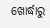ଖୋର୍ଦ୍ଧାରୁ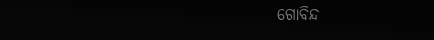ଗୋବିନ୍ଦ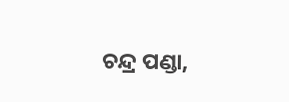ଚନ୍ଦ୍ର ପଣ୍ଡା,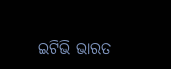ଇଟିଭି ଭାରତ